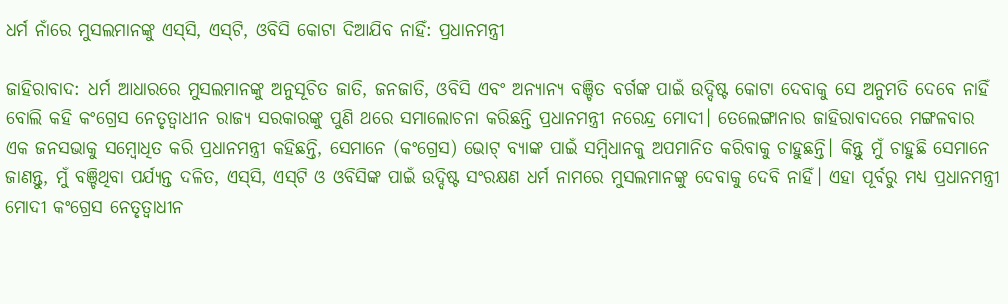ଧର୍ମ ନାଁରେ ମୁସଲମାନଙ୍କୁ ଏସ୍‌ସି, ଏସ୍‌ଟି, ଓବିସି କୋଟା ଦିଆଯିବ ନାହିଁ: ପ୍ରଧାନମନ୍ତ୍ରୀ

ଜାହିରାବାଦ: ଧର୍ମ ଆଧାରରେ ମୁସଲମାନଙ୍କୁ ଅନୁସୂଚିତ ଜାତି, ଜନଜାତି, ଓବିସି ଏବଂ ଅନ୍ୟାନ୍ୟ ବଞ୍ଚିତ ବର୍ଗଙ୍କ ପାଇଁ ଉଦ୍ଦିଷ୍ଟ କୋଟା ଦେବାକୁ ସେ ଅନୁମତି ଦେବେ ନାହିଁ ବୋଲି କହି କଂଗ୍ରେସ ନେତୃତ୍ୱାଧୀନ ରାଜ୍ୟ ସରକାରଙ୍କୁ ପୁଣି ଥରେ ସମାଲୋଚନା କରିଛନ୍ତି ପ୍ରଧାନମନ୍ତ୍ରୀ ନରେନ୍ଦ୍ର ମୋଦୀ। ତେଲେଙ୍ଗାନାର ଜାହିରାବାଦରେ ମଙ୍ଗଳବାର ଏକ ଜନସଭାକୁ ସମ୍ବୋଧିତ କରି ପ୍ରଧାନମନ୍ତ୍ରୀ କହିଛନ୍ତି, ସେମାନେ (କଂଗ୍ରେସ) ଭୋଟ୍ ବ୍ୟାଙ୍କ ପାଇଁ ସମ୍ବିଧାନକୁ ଅପମାନିତ କରିବାକୁ ଚାହୁଛନ୍ତି। କିନ୍ତୁ ମୁଁ ଚାହୁଛି ସେମାନେ ଜାଣନ୍ତୁ, ମୁଁ ବଞ୍ଚିଥିବା ପର୍ଯ୍ୟନ୍ତ ଦଳିତ, ଏସ୍‌ସି, ଏସ୍‌ଟି ଓ ଓବିସିଙ୍କ ପାଇଁ ଉଦ୍ଦିଷ୍ଟ ସଂରକ୍ଷଣ ଧର୍ମ ନାମରେ ମୁସଲମାନଙ୍କୁ ଦେବାକୁ ଦେବି ନାହିଁ। ଏହା ପୂର୍ବରୁ ମଧ୍ୟ ପ୍ରଧାନମନ୍ତ୍ରୀ ମୋଦୀ କଂଗ୍ରେସ ନେତୃତ୍ୱାଧୀନ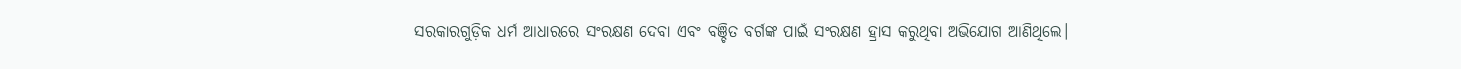ସରକାରଗୁଡ଼ିକ ଧର୍ମ ଆଧାରରେ ସଂରକ୍ଷଣ ଦେବା ଏବଂ ବଞ୍ଚିତ ବର୍ଗଙ୍କ ପାଇଁ ସଂରକ୍ଷଣ ହ୍ରାସ କରୁଥିବା ଅଭିଯୋଗ ଆଣିଥିଲେ।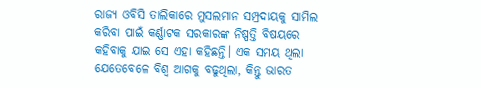ରାଜ୍ୟ ଓବିସି ତାଲିକାରେ ମୁସଲମାନ ସମ୍ପ୍ରଦାୟକୁ ସାମିଲ କରିବା ପାଇଁ କର୍ଣ୍ଣାଟକ ସରକାରଙ୍କ ନିଷ୍ପତ୍ତି ବିଷୟରେ କହିବାକୁ ଯାଇ ସେ ଏହା କହିଛନ୍ତି। ଏକ ସମୟ ଥିଲା ଯେତେବେଳେ ବିଶ୍ୱ ଆଗକୁ ବଢୁଥିଲା, କିନ୍ତୁ ଭାରତ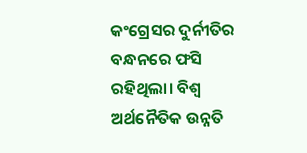କଂଗ୍ରେସର ଦୁର୍ନୀତିର ବନ୍ଧନରେ ଫସି ରହିଥିଲା। ବିଶ୍ୱ ଅର୍ଥନୈତିକ ଉନ୍ନତି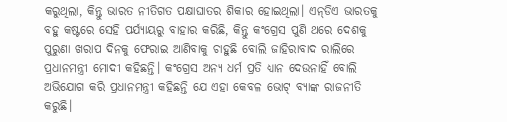କରୁଥିଲା, କିନ୍ତୁ ଭାରତ ନୀତିଗତ ପକ୍ଷାଘାତର ଶିକାର ହୋଇଥିଲା। ଏନ୍‌ଡିଏ ଭାରତକୁ ବହୁ କଷ୍ଟରେ ସେହି ପର୍ଯ୍ୟାୟରୁ ବାହାର କରିଛି, କିନ୍ତୁ କଂଗ୍ରେସ ପୁଣି ଥରେ ଦେଶକୁ ପୁରୁଣା ଖରାପ ଦିନକୁ ଫେରାଇ ଆଣିବାକୁ ଚାହୁଛି ବୋଲି ଜାହିରାବାଦ ରାଲିରେ ପ୍ରଧାନମନ୍ତ୍ରୀ ମୋଦୀ କହିଛନ୍ତି। କଂଗ୍ରେସ ଅନ୍ୟ ଧର୍ମ ପ୍ରତି ଧ୍ୟାନ ଦେଉନାହିଁ ବୋଲି ଅଭିଯୋଗ କରି ପ୍ରଧାନମନ୍ତ୍ରୀ କହିଛନ୍ତି ଯେ ଏହା କେବଳ ଭୋଟ୍ ବ୍ୟାଙ୍କ ରାଜନୀତି କରୁଛି।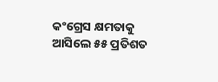କଂଗ୍ରେସ କ୍ଷମତାକୁ ଆସିଲେ ୫୫ ପ୍ରତିଶତ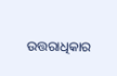ଉତ୍ତରାଧିକାର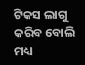ଟିକସ ଲାଗୁ କରିବ ବୋଲି ମଧ୍ୟ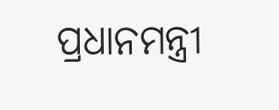ପ୍ରଧାନମନ୍ତ୍ରୀ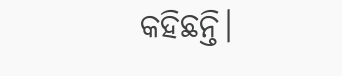କହିଛନ୍ତି।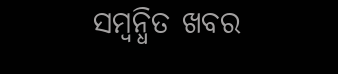ସମ୍ବନ୍ଧିତ ଖବର